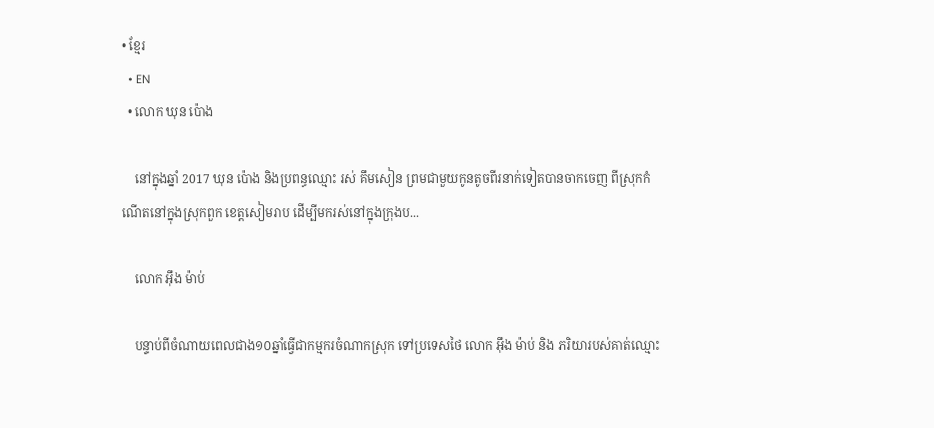• ខ្មែរ
  • EN
  • លោក ឃុន ប៉ោង

    នៅក្នុងឆ្នាំ 2017 ឃុន ប៉ោង និងប្រពន្ធឈ្មោះ រស់ គឹមសៀន ព្រមជាមួយកូនតូចពីរនាក់ទៀតបានចាកចេញ ពីស្រុកកំណើតនៅក្នុងស្រុកពួក ខេត្តសៀមរាប ដើម្បីមករស់នៅក្នុងក្រុងប...

    លោក អ៊ឹង ម៉ាប់

    បន្ទាប់ពីចំណាយពេលជាង១០ឆ្នាំធ្វើជាកម្មករចំណាកស្រុក ទៅប្រទេសថៃ លោក អ៊ឹង ម៉ាប់ និង ភរិយារបស់គាត់ឈ្មោះ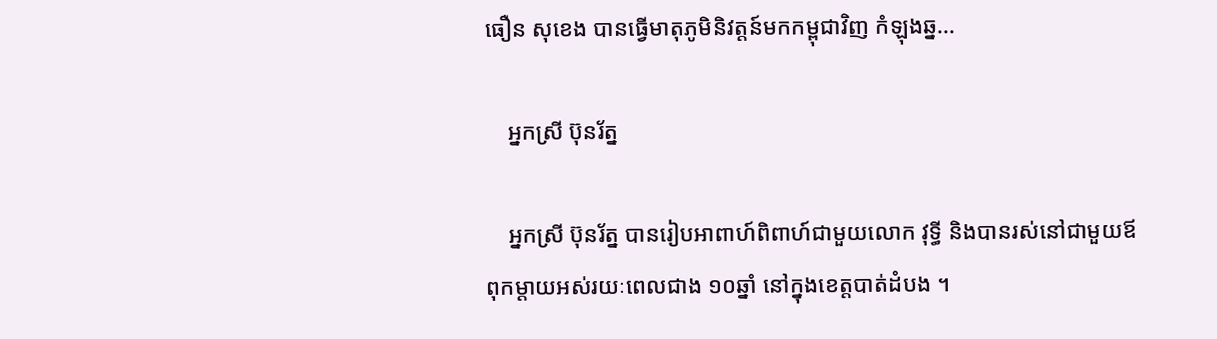ធឿន សុខេង បានធ្វើមាតុភូមិនិវត្តន៍មកកម្ពុជាវិញ កំឡុងឆ្ន...

    អ្នកស្រី ប៊ុនរ័ត្ន

    អ្នកស្រី ប៊ុនរ័ត្ន បានរៀបអាពាហ៍ពិពាហ៍ជាមួយលោក វុទ្ធី និងបានរស់នៅជាមួយឪពុកម្ដាយអស់រយៈពេលជាង ១០ឆ្នាំ នៅក្នុងខេត្តបាត់ដំបង ។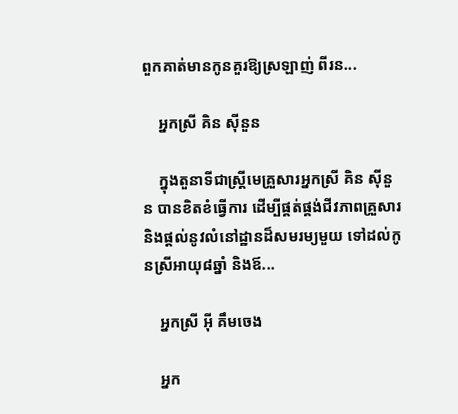ពួកគាត់មានកូនគួរឱ្យស្រឡាញ់ ពីរន...

    អ្នកស្រី គិន ស៊ីនួន

    ក្នុងតួនាទីជាស្ត្រីមេគ្រួសារអ្នកស្រី គិន ស៊ីនួន បានខិតខំធ្វើការ ដើម្បីផ្គត់ផ្គង់ជីវភាពគ្រួសារ និងផ្តល់នូវលំនៅដ្ឋានដ៏សមរម្យមួយ ទៅដល់កូនស្រីអាយុ៨ឆ្នាំ និងឪ...

    អ្នកស្រី អ៊ី គឹមចេង

    អ្នក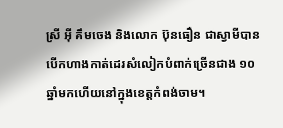ស្រី អ៊ី គឹមចេង និងលោក ប៊ុនធឿន ជាស្វាមីបានបើកហាងកាត់ដេរសំលៀកបំពាក់ច្រើនជាង ១០ ឆ្នាំមកហើយនៅក្នុងខេត្តកំពង់ចាម។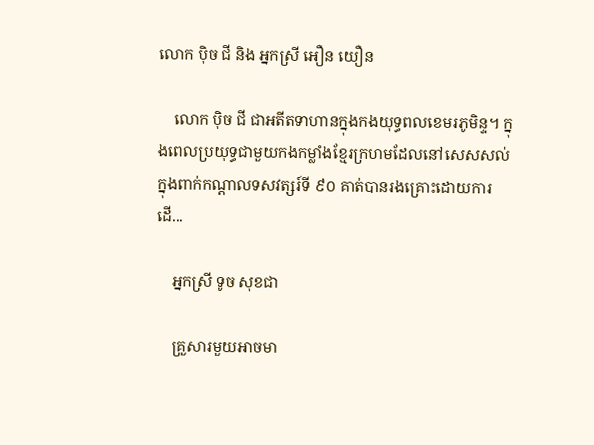លោក ប៉ិច ជី និង អ្នកស្រី អឿន យឿន

    លោក ប៉ិច ជី ជាអតីតទាហានក្នុងកងយុទ្ធពលខេមរភូមិន្ទ។ ក្នុងពេលប្រយុទ្ធជាមួយកងកម្លាំងខ្មែរក្រហមដែលនៅសេសសល់ ក្នុងពាក់កណ្ដាលទសវត្សរ៍ទី ៩០ គាត់បានរងគ្រោះដោយការដើ...

    អ្នកស្រី ទូច សុខជា

    គ្រួសារមួយអាចមា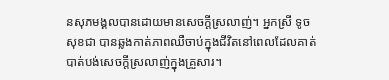នសុភមង្គលបានដោយមានសេចក្តីស្រលាញ់។ អ្នកស្រី ទូច សុខជា បានឆ្លងកាត់ភាពឈឺចាប់ក្នុងជីវិតនៅពេលដែលគាត់បាត់បង់សេចក្តីស្រលាញ់ក្នុងគ្រួសារ។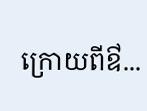ក្រោយពីឳ...